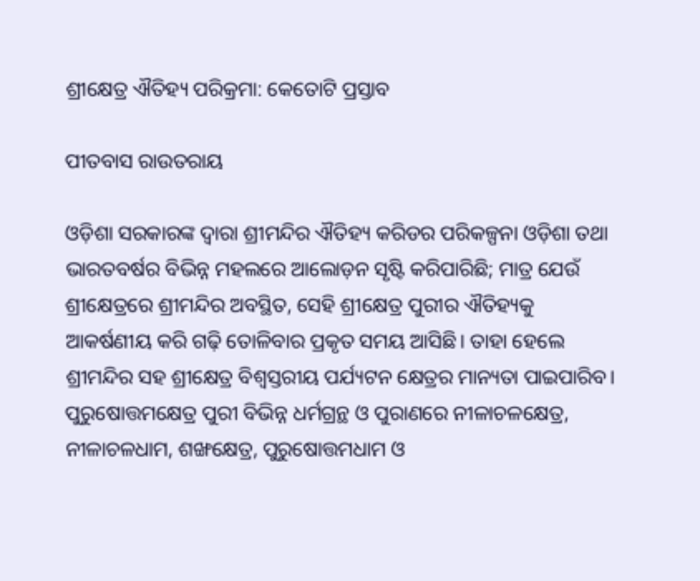ଶ୍ରୀକ୍ଷେତ୍ର ଐତିହ୍ୟ ପରିକ୍ରମା: କେତୋଟି ପ୍ରସ୍ତାବ

ପୀତବାସ ରାଉତରାୟ

ଓଡ଼ିଶା ସରକାରଙ୍କ ଦ୍ୱାରା ଶ୍ରୀମନ୍ଦିର ଐତିହ୍ୟ କରିଡର ପରିକଳ୍ପନା ଓଡ଼ିଶା ତଥା ଭାରତବର୍ଷର ବିଭିନ୍ନ ମହଲରେ ଆଲୋଡ଼ନ ସୃଷ୍ଟି କରିପାରିଛି; ମାତ୍ର ଯେଉଁ ଶ୍ରୀକ୍ଷେତ୍ରରେ ଶ୍ରୀମନ୍ଦିର ଅବସ୍ଥିତ, ସେହି ଶ୍ରୀକ୍ଷେତ୍ର ପୁରୀର ଐତିହ୍ୟକୁ ଆକର୍ଷଣୀୟ କରି ଗଢ଼ି ତୋଳିବାର ପ୍ରକୃତ ସମୟ ଆସିଛି। ତାହା ହେଲେ ଶ୍ରୀମନ୍ଦିର ସହ ଶ୍ରୀକ୍ଷେତ୍ର ବିଶ୍ୱସ୍ତରୀୟ ପର୍ଯ୍ୟଟନ କ୍ଷେତ୍ରର ମାନ୍ୟତା ପାଇପାରିବ। ପୁରୁଷୋତ୍ତମକ୍ଷେତ୍ର ପୁରୀ ବିଭିନ୍ନ ଧର୍ମଗ୍ରନ୍ଥ ଓ ପୁରାଣରେ ନୀଳାଚଳକ୍ଷେତ୍ର, ନୀଳାଚଳଧାମ, ଶଙ୍ଖକ୍ଷେତ୍ର, ପୁରୁଷୋତ୍ତମଧାମ ଓ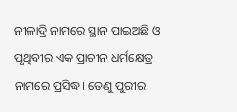ନୀଳାଦ୍ରି ନାମରେ ସ୍ଥାନ ପାଇଅଛି ଓ ପୃଥିବୀର ଏକ ପ୍ରାଚୀନ ଧର୍ମକ୍ଷେତ୍ର ନାମରେ ପ୍ରସିଦ୍ଧ। ତେଣୁ ପୁରୀର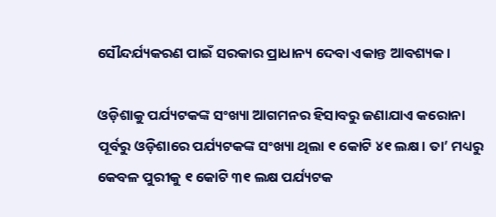ସୌନ୍ଦର୍ଯ୍ୟକରଣ ପାଇଁ ସରକାର ପ୍ରାଧାନ୍ୟ ଦେବା ଏକାନ୍ତ ଆବଶ୍ୟକ।

ଓଡ଼ିଶାକୁ ପର୍ଯ୍ୟଟକଙ୍କ ସଂଖ୍ୟା ଆଗମନର ହିସାବରୁ ଜଣାଯାଏ କରୋନା ପୂର୍ବରୁ ଓଡ଼ିଶାରେ ପର୍ଯ୍ୟଟକଙ୍କ ସଂଖ୍ୟା ଥିଲା ୧ କୋଟି ୪୧ ଲକ୍ଷ। ତା’ ମଧ୍ୟରୁ କେବଳ ପୁରୀକୁ ୧ କୋଟି ୩୧ ଲକ୍ଷ ପର୍ଯ୍ୟଟକ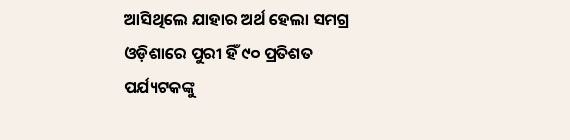ଆସିଥିଲେ ଯାହାର ଅର୍ଥ ହେଲା ସମଗ୍ର ଓଡ଼ିଶାରେ ପୁରୀ ହିଁ ୯୦ ପ୍ରତିଶତ ପର୍ଯ୍ୟଟକଙ୍କୁ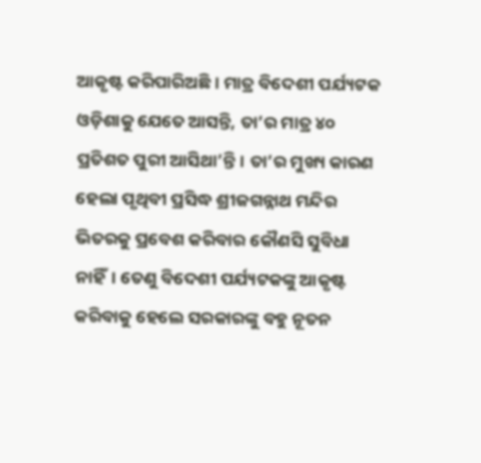ଆକୃଷ୍ଟ କରିପାରିଅଛି। ମାତ୍ର ବିଦେଶୀ ପର୍ଯ୍ୟଟକ ଓଡ଼ିଶାକୁ ଯେତେ ଆସନ୍ତି, ତା’ର ମାତ୍ର ୪୦ ପ୍ରତିଶତ ପୁରୀ ଆସିଥା’ନ୍ତି। ତା’ର ମୁଖ୍ୟ କାରଣ ହେଲା ପୃଥିବୀ ପ୍ରସିଦ୍ଧ ଶ୍ରୀଜଗନ୍ନାଥ ମନ୍ଦିର ଭିତରକୁ ପ୍ରବେଶ କରିବାର କୌଣସି ସୁବିଧା ନାହିଁ। ତେଣୁ ବିଦେଶୀ ପର୍ଯ୍ୟଟକଙ୍କୁ ଆକୃଷ୍ଟ କରିବାକୁ ହେଲେ ସରକାରଙ୍କୁ ବହୁ ନୂତନ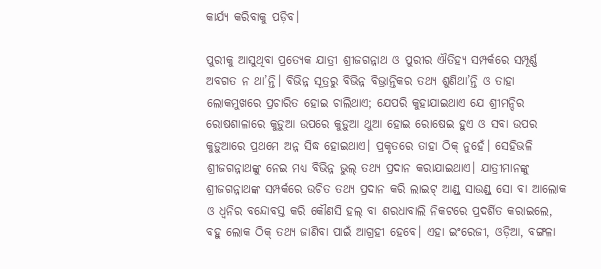କାର୍ଯ୍ୟ କରିବାକୁ ପଡ଼ିବ।

ପୁରୀକୁ ଆସୁଥିବା ପ୍ରତ୍ୟେକ ଯାତ୍ରୀ ଶ୍ରୀଜଗନ୍ନାଥ ଓ ପୁରୀର ଐତିହ୍ୟ ସମ୍ପର୍କରେ ସମ୍ପୂର୍ଣ୍ଣ ଅବଗତ ନ ଥା’ନ୍ତି। ବିଭିନ୍ନ ସୂତ୍ରରୁ ବିଭିନ୍ନ ବିଭ୍ରାନ୍ତିକର ତଥ୍ୟ ଶୁଣିଥା’ନ୍ତି ଓ ତାହା ଲୋକମୁଖରେ ପ୍ରଚାରିତ ହୋଇ ଚାଲିଥାଏ; ଯେପରି କୁହାଯାଇଥାଏ ଯେ ଶ୍ରୀମନ୍ଦିର ରୋଷଶାଳାରେ କୁଡ଼ୁଆ ଉପରେ କୁଡ଼ୁଆ ଥୁଆ ହୋଇ ରୋଷେଇ ହୁଏ ଓ ସବା ଉପର କୁଡ଼ୁଆରେ ପ୍ରଥମେ ଅନ୍ନ ସିଦ୍ଧ ହୋଇଥାଏ। ପ୍ରକୃତରେ ତାହା ଠିକ୍ ନୁହେଁ। ସେହିଭଳି ଶ୍ରୀଜଗନ୍ନାଥଙ୍କୁ ନେଇ ମଧ୍ୟ ବିଭିନ୍ନ ଭୁଲ୍ ତଥ୍ୟ ପ୍ରଦାନ କରାଯାଇଥାଏ। ଯାତ୍ରୀମାନଙ୍କୁ ଶ୍ରୀଜଗନ୍ନାଥଙ୍କ ସମ୍ପର୍କରେ ଉଚିତ ତଥ୍ୟ ପ୍ରଦାନ କରି ଲାଇଟ୍ ଆଣ୍ଡ୍ ସାଉଣ୍ଡ୍‌ ସୋ ବା ଆଲୋକ ଓ ଧ୍ୱନିର ବନ୍ଦୋବସ୍ତ କରି କୌଣସି ହଲ୍ ବା ଶରଧାବାଲି ନିକଟରେ ପ୍ରଦର୍ଶିତ କରାଇଲେ, ବହୁ ଲୋକ ଠିକ୍ ତଥ୍ୟ ଜାଣିବା ପାଇଁ ଆଗ୍ରହୀ ହେବେ। ଏହା ଇଂରେଜୀ, ଓଡ଼ିଆ, ବଙ୍ଗଳା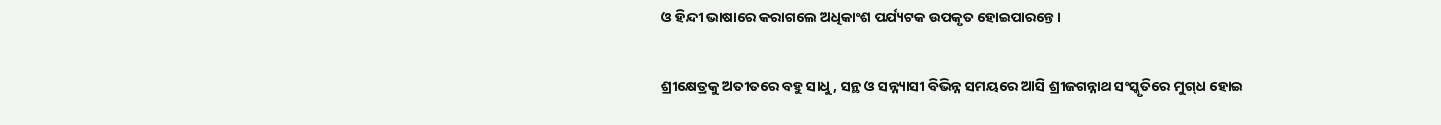ଓ ହିନ୍ଦୀ ଭାଷାରେ କରାଗଲେ ଅଧିକାଂଶ ପର୍ଯ୍ୟଟକ ଉପକୃତ ହୋଇପାରନ୍ତେ।

ଶ୍ରୀକ୍ଷେତ୍ରକୁ ଅତୀତରେ ବହୁ ସାଧୁ, ସନ୍ଥ ଓ ସନ୍ନ୍ୟାସୀ ବିଭିନ୍ନ ସମୟରେ ଆସି ଶ୍ରୀଜଗନ୍ନାଥ ସଂସ୍କୃତିରେ ମୁଗ୍‌ଧ ହୋଇ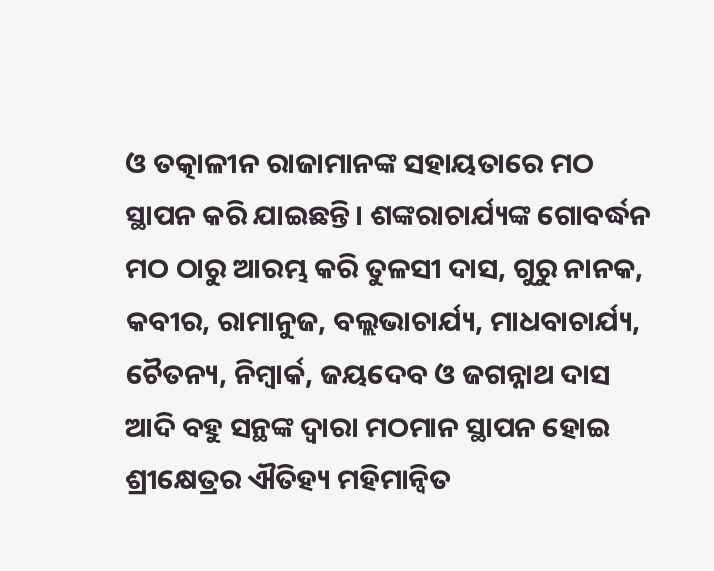ଓ ତତ୍କାଳୀନ ରାଜାମାନଙ୍କ ସହାୟତାରେ ମଠ ସ୍ଥାପନ କରି ଯାଇଛନ୍ତି। ଶଙ୍କରାଚାର୍ଯ୍ୟଙ୍କ ଗୋବର୍ଦ୍ଧନ ମଠ ଠାରୁ ଆରମ୍ଭ କରି ତୁଳସୀ ଦାସ, ଗୁରୁ ନାନକ, କବୀର, ରାମାନୁଜ, ବଲ୍ଲଭାଚାର୍ଯ୍ୟ, ମାଧବାଚାର୍ଯ୍ୟ, ଚୈତନ୍ୟ, ନିମ୍ବାର୍କ, ଜୟଦେବ ଓ ଜଗନ୍ନାଥ ଦାସ ଆଦି ବହୁ ସନ୍ଥଙ୍କ ଦ୍ୱାରା ମଠମାନ ସ୍ଥାପନ ହୋଇ ଶ୍ରୀକ୍ଷେତ୍ରର ଐତିହ୍ୟ ମହିମାନ୍ୱିତ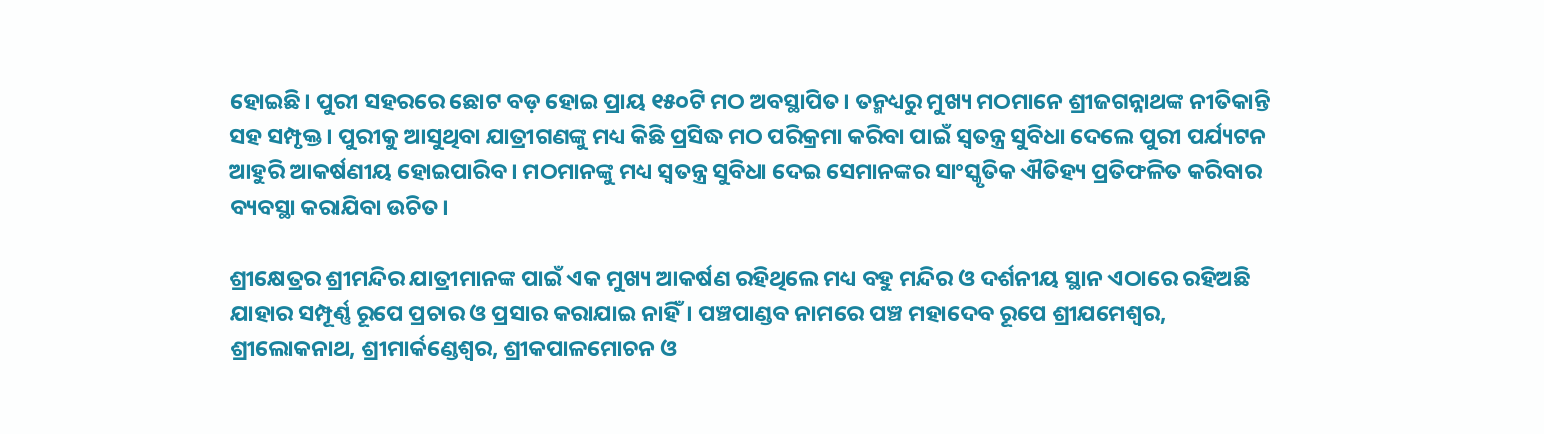ହୋଇଛି। ପୁରୀ ସହରରେ ଛୋଟ ବଡ଼ ହୋଇ ପ୍ରାୟ ୧୫୦ଟି ମଠ ଅବସ୍ଥାପିତ। ତନ୍ମଧ୍ୟରୁ ମୁଖ୍ୟ ମଠମାନେ ଶ୍ରୀଜଗନ୍ନାଥଙ୍କ ନୀତିକାନ୍ତି ସହ ସମ୍ପୃକ୍ତ। ପୁରୀକୁ ଆସୁଥିବା ଯାତ୍ରୀଗଣଙ୍କୁ ମଧ୍ୟ କିଛି ପ୍ରସିଦ୍ଧ ମଠ ପରିକ୍ରମା କରିବା ପାଇଁ ସ୍ୱତନ୍ତ୍ର ସୁବିଧା ଦେଲେ ପୁରୀ ପର୍ଯ୍ୟଟନ ଆହୁରି ଆକର୍ଷଣୀୟ ହୋଇପାରିବ। ମଠମାନଙ୍କୁ ମଧ୍ୟ ସ୍ୱତନ୍ତ୍ର ସୁବିଧା ଦେଇ ସେମାନଙ୍କର ସାଂସ୍କୃତିକ ଐତିହ୍ୟ ପ୍ରତିଫଳିତ କରିବାର ବ୍ୟବସ୍ଥା କରାଯିବା ଉଚିତ।

ଶ୍ରୀକ୍ଷେତ୍ରର ଶ୍ରୀମନ୍ଦିର ଯାତ୍ରୀମାନଙ୍କ ପାଇଁ ଏକ ମୁଖ୍ୟ ଆକର୍ଷଣ ରହିଥିଲେ ମଧ୍ୟ ବହୁ ମନ୍ଦିର ଓ ଦର୍ଶନୀୟ ସ୍ଥାନ ଏଠାରେ ରହିଅଛି ଯାହାର ସମ୍ପୂର୍ଣ୍ଣ ରୂପେ ପ୍ରଚାର ଓ ପ୍ରସାର କରାଯାଇ ନାହିଁ। ପଞ୍ଚପାଣ୍ଡବ ନାମରେ ପଞ୍ଚ ମହାଦେବ ରୂପେ ଶ୍ରୀଯମେଶ୍ୱର, ଶ୍ରୀଲୋକନାଥ, ଶ୍ରୀମାର୍କଣ୍ଡେଶ୍ୱର, ଶ୍ରୀକପାଳମୋଚନ ଓ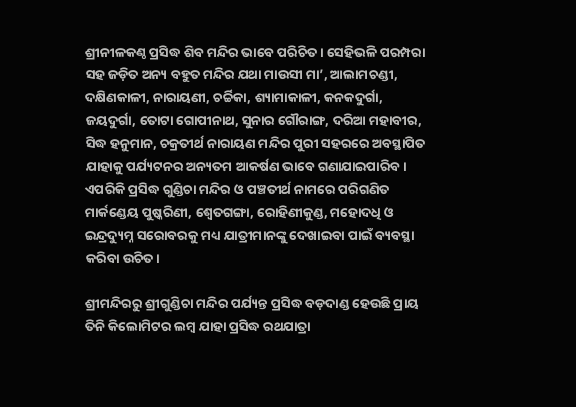ଶ୍ରୀନୀଳକଣ୍ଠ ପ୍ରସିଦ୍ଧ ଶିବ ମନ୍ଦିର ଭାବେ ପରିଚିତ। ସେହିଭଳି ପରମ୍ପରା ସହ ଜଡ଼ିତ ଅନ୍ୟ ବହୁତ ମନ୍ଦିର ଯଥା ମାଉସୀ ମା’, ଆଲାମଚଣ୍ଡୀ, ଦକ୍ଷିଣକାଳୀ, ନାରାୟଣୀ, ଚର୍ଚ୍ଚିକା, ଶ୍ୟାମାକାଳୀ, କନକଦୁର୍ଗା, ଜୟଦୁର୍ଗା, ତୋଟା ଗୋପୀନାଥ, ସୁନାର ଗୌରାଙ୍ଗ, ଦରିଆ ମହାବୀର, ସିଦ୍ଧ ହନୁମାନ, ଚକ୍ରତୀର୍ଥ ନାରାୟଣ ମନ୍ଦିର ପୁରୀ ସହରରେ ଅବସ୍ଥାପିତ ଯାହାକୁ ପର୍ଯ୍ୟଟନର ଅନ୍ୟତମ ଆକର୍ଷଣ ଭାବେ ଗଣାଯାଇପାରିବ। ଏପରିକି ପ୍ରସିଦ୍ଧ ଗୁଣ୍ଡିଚା ମନ୍ଦିର ଓ ପଞ୍ଚତୀର୍ଥ ନାମରେ ପରିଗଣିତ ମାର୍କଣ୍ଡେୟ ପୁଷ୍କରିଣୀ, ଶ୍ୱେତଗଙ୍ଗା, ରୋହିଣୀକୁଣ୍ଡ, ମହୋଦଧି ଓ ଇନ୍ଦ୍ରଦ୍ୟୁମ୍ନ ସରୋବରକୁ ମଧ୍ୟ ଯାତ୍ରୀମାନଙ୍କୁ ଦେଖାଇବା ପାଇଁ ବ୍ୟବସ୍ଥା କରିବା ଉଚିତ।

ଶ୍ରୀମନ୍ଦିରରୁ ଶ୍ରୀଗୁଣ୍ଡିଚା ମନ୍ଦିର ପର୍ଯ୍ୟନ୍ତ ପ୍ରସିଦ୍ଧ ବଡ଼ଦାଣ୍ଡ ହେଉଛି ପ୍ରାୟ ତିନି କିଲୋମିଟର ଲମ୍ବ ଯାହା ପ୍ରସିଦ୍ଧ ରଥଯାତ୍ରା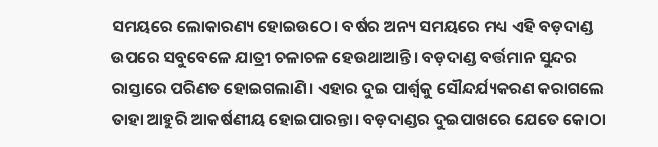ସମୟରେ ଲୋକାରଣ୍ୟ ହୋଇଉଠେ। ବର୍ଷର ଅନ୍ୟ ସମୟରେ ମଧ୍ୟ ଏହି ବଡ଼ଦାଣ୍ଡ ଉପରେ ସବୁବେଳେ ଯାତ୍ରୀ ଚଳାଚଳ ହେଉଥାଆନ୍ତି। ବଡ଼ଦାଣ୍ଡ ବର୍ତ୍ତମାନ ସୁନ୍ଦର ରାସ୍ତାରେ ପରିଣତ ହୋଇଗଲାଣି। ଏହାର ଦୁଇ ପାର୍ଶ୍ବକୁ ସୌନ୍ଦର୍ଯ୍ୟକରଣ କରାଗଲେ ତାହା ଆହୁରି ଆକର୍ଷଣୀୟ ହୋଇପାରନ୍ତା। ବଡ଼ଦାଣ୍ଡର ଦୁଇପାଖରେ ଯେତେ କୋଠା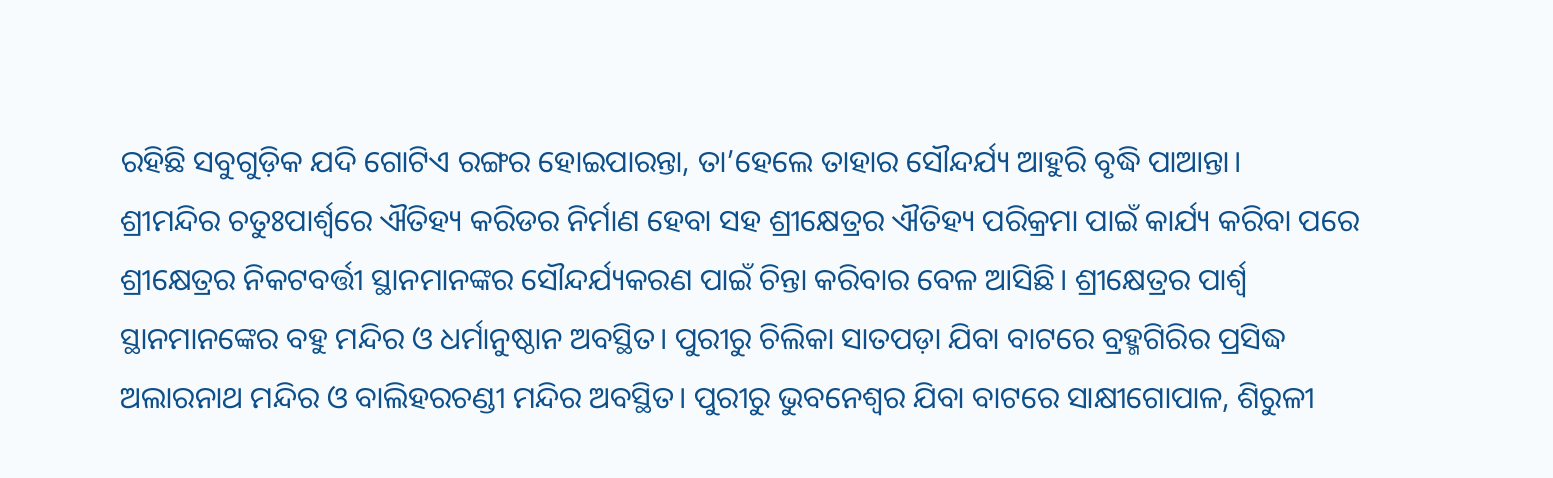ରହିଛି ସବୁଗୁଡ଼ିକ ଯଦି ଗୋଟିଏ ରଙ୍ଗର ହୋଇପାରନ୍ତା, ତା’ହେଲେ ତାହାର ସୌନ୍ଦର୍ଯ୍ୟ ଆହୁରି ବୃଦ୍ଧି ପାଆନ୍ତା।
ଶ୍ରୀମନ୍ଦିର ଚତୁଃପାର୍ଶ୍ବରେ ଐତିହ୍ୟ କରିଡର ନିର୍ମାଣ ହେବା ସହ ଶ୍ରୀକ୍ଷେତ୍ରର ଐତିହ୍ୟ ପରିକ୍ରମା ପାଇଁ କାର୍ଯ୍ୟ କରିବା ପରେ ଶ୍ରୀକ୍ଷେତ୍ରର ନିକଟବର୍ତ୍ତୀ ସ୍ଥାନମାନଙ୍କର ସୌନ୍ଦର୍ଯ୍ୟକରଣ ପାଇଁ ଚିନ୍ତା କରିବାର ବେଳ ଆସିଛି। ଶ୍ରୀକ୍ଷେତ୍ରର ପାର୍ଶ୍ବ ସ୍ଥାନମାନଙ୍କ‌େର ବହୁ ମନ୍ଦିର ଓ ଧର୍ମାନୁଷ୍ଠାନ ଅବସ୍ଥିତ। ପୁରୀରୁ ଚିଲିକା ସାତପଡ଼ା ଯିବା ବାଟରେ ବ୍ରହ୍ମଗିରିର ପ୍ରସିଦ୍ଧ ଅଲାରନାଥ ମନ୍ଦିର ଓ ବାଲିହରଚଣ୍ଡୀ ମନ୍ଦିର ଅବସ୍ଥିତ। ପୁରୀରୁ ଭୁବନେଶ୍ୱର ଯିବା ବାଟରେ ସାକ୍ଷୀଗୋପାଳ, ଶିରୁଳୀ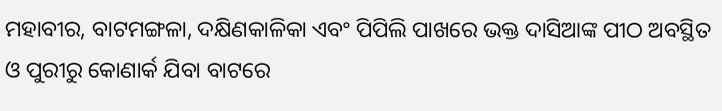ମହାବୀର, ବାଟମଙ୍ଗଳା, ଦକ୍ଷିଣକାଳିକା ଏବଂ ପିପିଲି ପାଖରେ ଭକ୍ତ ଦାସିଆଙ୍କ ପୀଠ ଅବସ୍ଥିତ ଓ ପୁରୀରୁ କୋଣାର୍କ ଯିବା ବାଟରେ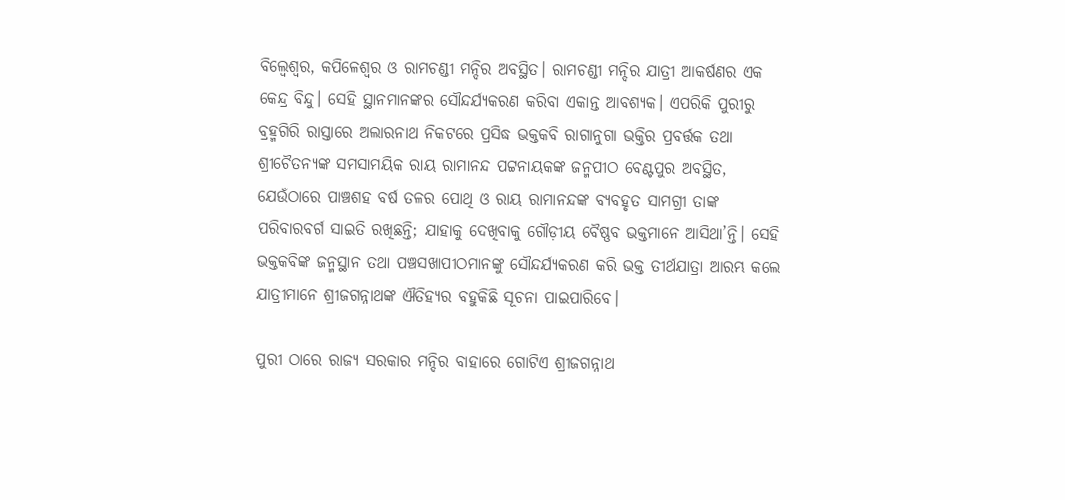ବିଲ୍ୱେଶ୍ୱର, କପିଳେଶ୍ୱର ଓ ରାମଚଣ୍ଡୀ ମନ୍ଦିର ଅବସ୍ଥିତ। ରାମଚଣ୍ଡୀ ମନ୍ଦିର ଯାତ୍ରୀ ଆକର୍ଷଣର ଏକ କେନ୍ଦ୍ର ବିନ୍ଦୁ। ସେହି ସ୍ଥାନମାନଙ୍କର ସୌନ୍ଦର୍ଯ୍ୟକରଣ କରିବା ଏକାନ୍ତ ଆବଶ୍ୟକ। ଏପରିକି ପୁରୀରୁ ବ୍ରହ୍ମଗିରି ରାସ୍ତାରେ ଅଲାରନାଥ ନିକଟରେ ପ୍ରସିଦ୍ଧ ଭକ୍ତକବି ରାଗାନୁଗା ଭକ୍ତିର ପ୍ରବର୍ତ୍ତକ ତଥା ଶ୍ରୀଚୈତନ୍ୟଙ୍କ ସମସାମୟିକ ରାୟ ରାମାନନ୍ଦ ପଟ୍ଟନାୟକଙ୍କ ଜନ୍ମପୀଠ ବେଣ୍ଟପୁର ଅବସ୍ଥିତ, ଯେଉଁଠାରେ ପାଞ୍ଚଶହ ବର୍ଷ ତଳର ପୋଥି ଓ ରାୟ ରାମାନନ୍ଦଙ୍କ ବ୍ୟବହୃତ ସାମଗ୍ରୀ ତାଙ୍କ ପରିବାରବର୍ଗ ସାଇତି ରଖିଛନ୍ତି; ଯାହାକୁ ଦେଖିବାକୁ ଗୌଡ଼ୀୟ ବୈଷ୍ଣବ ଭକ୍ତମାନେ ଆସିଥା’ନ୍ତି। ସେହି ଭକ୍ତକବିଙ୍କ ଜନ୍ମସ୍ଥାନ ତଥା ପଞ୍ଚସଖାପୀଠମାନଙ୍କୁ ସୌନ୍ଦର୍ଯ୍ୟକରଣ କରି ଭକ୍ତ ତୀର୍ଥଯାତ୍ରା ଆରମ୍ଭ କଲେ ଯାତ୍ରୀମାନେ ଶ୍ରୀଜଗନ୍ନାଥଙ୍କ ଐତିହ୍ୟର ବହୁକିଛି ସୂଚନା ପାଇପାରିବେ।

ପୁରୀ ଠାରେ ରାଜ୍ୟ ସରକାର ମନ୍ଦିର ବାହାରେ ଗୋଟିଏ ଶ୍ରୀଜଗନ୍ନାଥ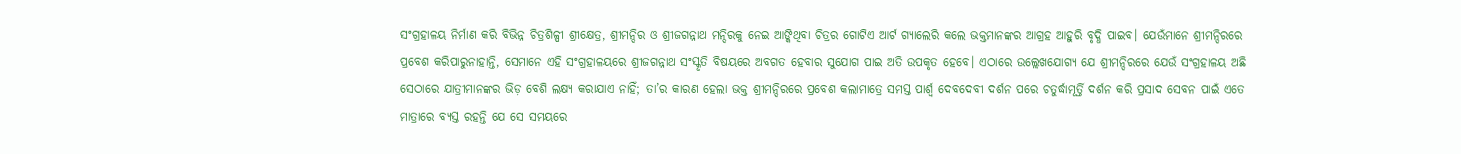ସଂଗ୍ରହାଳୟ ନିର୍ମାଣ କରି ବିଭିନ୍ନ ଚିତ୍ରଶିଳ୍ପୀ ଶ୍ରୀକ୍ଷେତ୍ର, ଶ୍ରୀମନ୍ଦିର ଓ ଶ୍ରୀଜଗନ୍ନାଥ ମନ୍ଦିରକୁ ନେଇ ଆଙ୍କିଥିବା ଚିତ୍ରର ଗୋଟିଏ ଆର୍ଟ ଗ୍ୟାଲେରି କଲେ ଭକ୍ତମାନଙ୍କର ଆଗ୍ରହ ଆହୁରି ବୃଦ୍ଧି ପାଇବ। ଯେଉଁମାନେ ଶ୍ରୀମନ୍ଦିରରେ ପ୍ରବେଶ କରିପାରୁନାହାନ୍ତି, ସେମାନେ ଏହି ସଂଗ୍ରହାଳୟରେ ଶ୍ରୀଜଗନ୍ନାଥ ସଂସ୍କୃତି ବିଷୟରେ ଅବଗତ ହେବାର ସୁଯୋଗ ପାଇ ଅତି ଉପକୃତ ହେବେ। ଏଠାରେ ଉଲ୍ଲେଖଯୋଗ୍ୟ ଯେ ଶ୍ରୀମନ୍ଦିରରେ ଯେଉଁ ସଂଗ୍ରହାଳୟ ଅଛି ସେଠାରେ ଯାତ୍ରୀମାନଙ୍କର ଭିଡ଼ ବେଶି ଲକ୍ଷ୍ୟ କରାଯାଏ ନାହିଁ; ତା’ର କାରଣ ହେଲା ଭକ୍ତ ଶ୍ରୀମନ୍ଦିରରେ ପ୍ରବେଶ କଲାମାତ୍ରେ ସମସ୍ତ ପାର୍ଶ୍ବ ଦେବଦେବୀ ଦର୍ଶନ ପରେ ଚତୁର୍ଦ୍ଧାମୂର୍ତ୍ତି ଦର୍ଶନ କରି ପ୍ରସାଦ ସେବନ ପାଇଁ ଏତେ ମାତ୍ରାରେ ବ୍ୟସ୍ତ ରହନ୍ତି ଯେ ସେ ସମୟରେ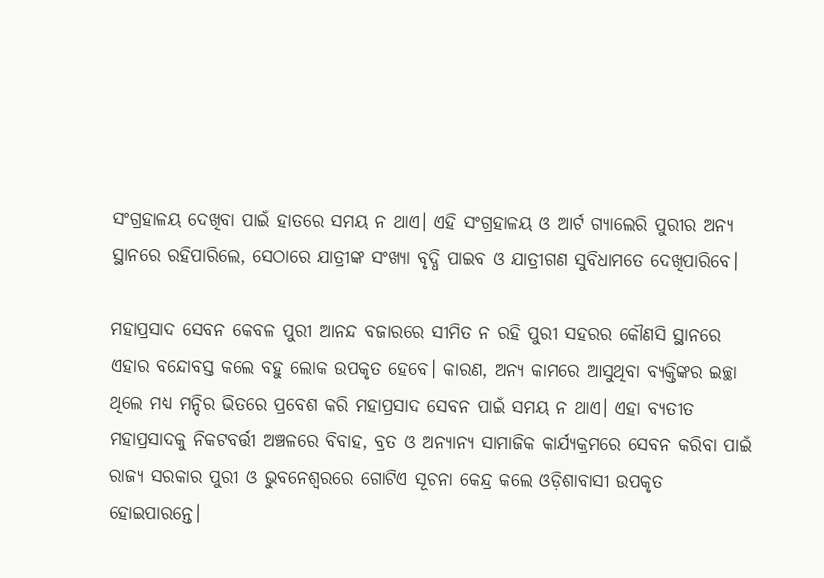ସଂଗ୍ରହାଳୟ ଦେଖିବା ପାଇଁ ହାତରେ ସମୟ ନ ଥାଏ। ଏହି ସଂଗ୍ରହାଳୟ ଓ ଆର୍ଟ ଗ୍ୟାଲେରି ପୁରୀର ଅନ୍ୟ ସ୍ଥାନରେ ରହିପାରିଲେ, ସେଠାରେ ଯାତ୍ରୀଙ୍କ ସଂଖ୍ୟା ବୃଦ୍ଧି ପାଇବ ଓ ଯାତ୍ରୀଗଣ ସୁବିଧାମତେ ଦେଖିପାରିବେ।

ମହାପ୍ରସାଦ ସେବନ କେବଳ ପୁରୀ ଆନନ୍ଦ ବଜାରରେ ସୀମିତ ନ ରହି ପୁରୀ ସହରର କୌଣସି ସ୍ଥାନରେ ଏହାର ବନ୍ଦୋବସ୍ତ କଲେ ବହୁ ଲୋକ ଉପକୃତ ହେବେ। କାରଣ, ଅନ୍ୟ କାମରେ ଆସୁଥିବା ବ୍ୟକ୍ତିଙ୍କର ଇଚ୍ଛା ଥିଲେ ମଧ୍ୟ ମନ୍ଦିର ଭିତରେ ପ୍ରବେଶ କରି ମହାପ୍ରସାଦ ସେବନ ପାଇଁ ସମୟ ନ ଥାଏ। ଏହା ବ୍ୟତୀତ ମହାପ୍ରସାଦକୁ ନିକଟବର୍ତ୍ତୀ ଅଞ୍ଚଳରେ ବିବାହ, ବ୍ରତ ଓ ଅନ୍ୟାନ୍ୟ ସାମାଜିକ କାର୍ଯ୍ୟକ୍ରମରେ ସେବନ କରିବା ପାଇଁ ରାଜ୍ୟ ସରକାର ପୁରୀ ଓ ଭୁବନେଶ୍ୱରରେ ଗୋଟିଏ ସୂଚନା କେନ୍ଦ୍ର କଲେ ଓଡ଼ିଶାବାସୀ ଉପକୃତ ହୋଇପାରନ୍ତେ।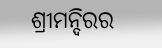ଶ୍ରୀମନ୍ଦିରର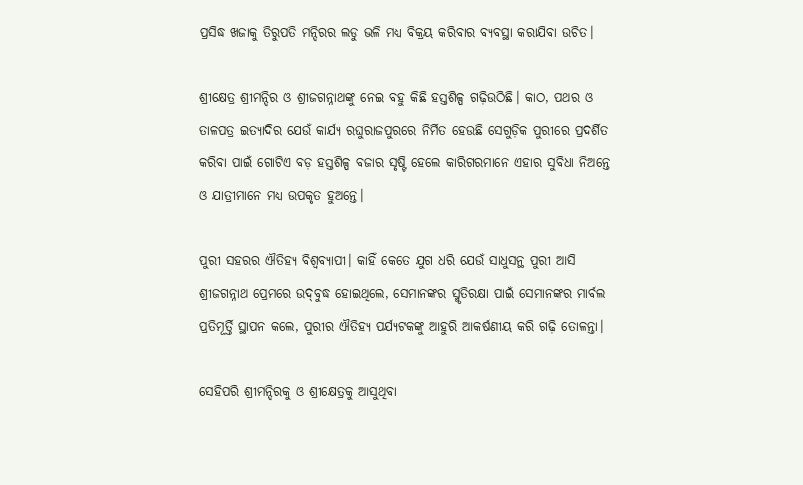ପ୍ରସିଦ୍ଧ ଖଜାକୁ ତିରୁପତି ମନ୍ଦିରର ଲଡୁ ଭଳି ମଧ୍ୟ ବିକ୍ରୟ କରିବାର ବ୍ୟବସ୍ଥା କରାଯିବା ଉଚିତ।

ଶ୍ରୀକ୍ଷେତ୍ର ଶ୍ରୀମନ୍ଦିର ଓ ଶ୍ରୀଜଗନ୍ନାଥଙ୍କୁ ନେଇ ବହୁ କିଛି ହସ୍ତଶିଳ୍ପ ଗଢ଼ିଉଠିଛି। କାଠ, ପଥର ଓ ତାଳପତ୍ର ଇତ୍ୟାଦିର ଯେଉଁ କାର୍ଯ୍ୟ ରଘୁରାଜପୁରରେ ନିର୍ମିତ ହେଉଛି ସେଗୁଡ଼ିକ ପୁରୀରେ ପ୍ରଦର୍ଶିତ କରିବା ପାଇଁ ଗୋଟିଏ ବଡ଼ ହସ୍ତଶିଳ୍ପ ବଜାର ସୃଷ୍ଟି ହେଲେ କାରିଗରମାନେ ଏହାର ସୁବିଧା ନିଅନ୍ତେ ଓ ଯାତ୍ରୀମାନେ ମଧ୍ୟ ଉପକୃତ ହୁଅନ୍ତେ।

ପୁରୀ ସହରର ଐତିହ୍ୟ ବିଶ୍ୱବ୍ୟାପୀ। କାହିଁ କେତେ ଯୁଗ ଧରି ଯେଉଁ ସାଧୁସନ୍ଥ ପୁରୀ ଆସି ଶ୍ରୀଜଗନ୍ନାଥ ପ୍ରେମରେ ଉଦ୍‌ବୁଦ୍ଧ ହୋଇଥିଲେ, ସେମାନଙ୍କର ସ୍ମୃତିରକ୍ଷା ପାଇଁ ସେମାନଙ୍କର ମାର୍ବଲ ପ୍ରତିମୂର୍ତ୍ତି ସ୍ଥାପନ କଲେ, ପୁରୀର ଐତିହ୍ୟ ପର୍ଯ୍ୟଟକଙ୍କୁ ଆହୁରି ଆକର୍ଷଣୀୟ କରି ଗଢ଼ି ତୋଳନ୍ତା।

ସେହିପରି ଶ୍ରୀମନ୍ଦିରକୁ ଓ ଶ୍ରୀକ୍ଷେତ୍ରକୁ ଆସୁଥିବା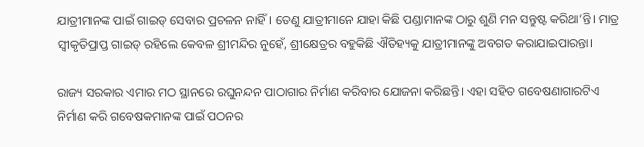ଯାତ୍ରୀମାନଙ୍କ ପାଇଁ ଗାଇଡ୍ ସେବାର ପ୍ରଚଳନ ନାହିଁ। ତେଣୁ ଯାତ୍ରୀମାନେ ଯାହା କିଛି ପଣ୍ଡାମାନଙ୍କ ଠାରୁ ଶୁଣି ମନ ସନ୍ତୁଷ୍ଟ କରିଥା’ନ୍ତି। ମାତ୍ର ସ୍ବୀକୃତିପ୍ରାପ୍ତ ଗାଇଡ୍ ରହିଲେ କେବଳ ଶ୍ରୀମନ୍ଦିର ନୁହେଁ, ଶ୍ରୀକ୍ଷେତ୍ରର ବହୁକିଛି ଐତିହ୍ୟକୁ ଯାତ୍ରୀମାନଙ୍କୁ ଅବଗତ କରାଯାଇପାରନ୍ତା।

ରାଜ୍ୟ ସରକାର ଏମାର ମଠ ସ୍ଥାନରେ ରଘୁନନ୍ଦନ ପାଠାଗାର ନିର୍ମାଣ କରିବାର ଯୋଜନା କରିଛନ୍ତି। ଏହା ସହିତ ଗବେଷଣାଗାରଟିଏ ନିର୍ମାଣ କରି ଗବେଷକମାନଙ୍କ ପାଇଁ ପଠନର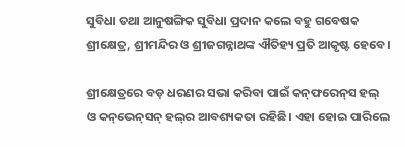ସୁବିଧା ତଥା ଆନୁଷଙ୍ଗିକ ସୁବିଧା ପ୍ରଦାନ କଲେ ବହୁ ଗବେଷକ ଶ୍ରୀକ୍ଷେତ୍ର, ଶ୍ରୀମନ୍ଦିର ଓ ଶ୍ରୀଜଗନ୍ନାଥଙ୍କ ଐତିହ୍ୟ ପ୍ରତି ଆକୃଷ୍ଟ ହେବେ।

ଶ୍ରୀକ୍ଷେତ୍ରରେ ବଡ଼ ଧରଣର ସଭା କରିବା ପାଇଁ କନ୍‌ଫରେନ୍‌ସ ହଲ୍ ଓ କନ୍‌ଭେନ୍‌ସନ୍‌ ହଲ୍‌ର ଆବଶ୍ୟକତା ରହିଛି। ଏହା ହୋଇ ପାରିଲେ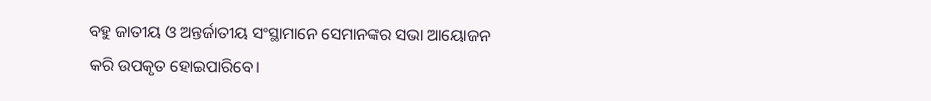ବହୁ ଜାତୀୟ ଓ ଅନ୍ତର୍ଜାତୀୟ ସଂସ୍ଥାମାନେ ସେମାନଙ୍କର ସଭା ଆୟୋଜନ କରି ଉପକୃତ ହୋଇପାରିବେ।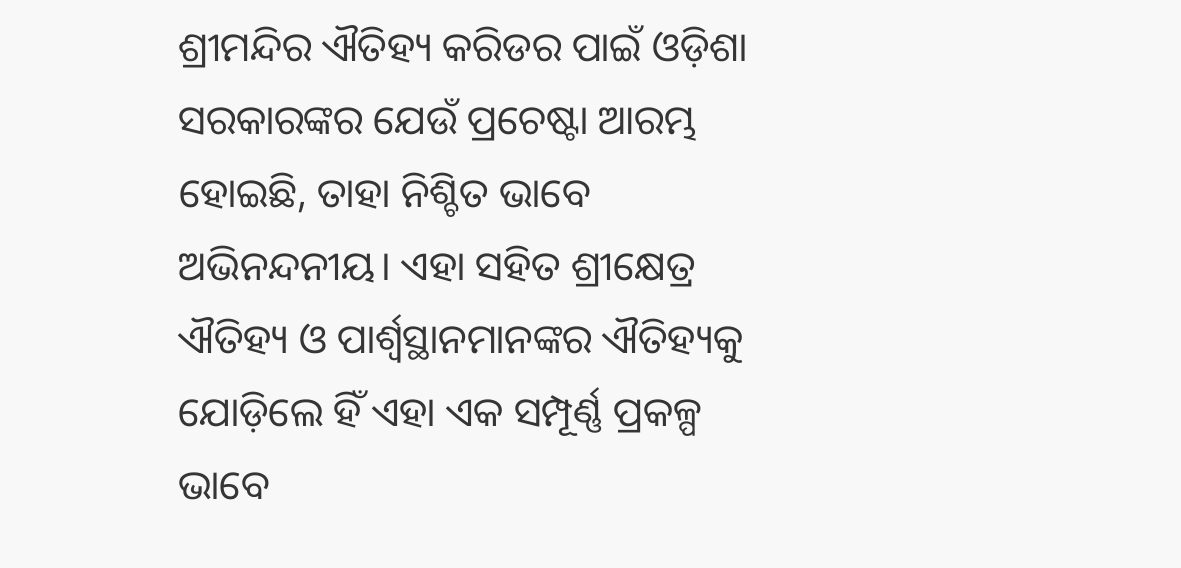ଶ୍ରୀମନ୍ଦିର ଐତିହ୍ୟ କରିଡର ପାଇଁ ଓଡ଼ିଶା ସରକାରଙ୍କର ଯେଉଁ ପ୍ରଚେଷ୍ଟା ଆରମ୍ଭ ହୋଇଛି, ତାହା ନିଶ୍ଚିତ ଭାବେ ଅଭିନନ୍ଦନୀୟ। ଏହା ସହିତ ଶ୍ରୀକ୍ଷେତ୍ର ଐତିହ୍ୟ ଓ ପାର୍ଶ୍ବସ୍ଥାନମାନଙ୍କର ଐତିହ୍ୟକୁ ଯୋଡ଼ିଲେ ହିଁ ଏହା ଏକ ସମ୍ପୂର୍ଣ୍ଣ ପ୍ରକଳ୍ପ ଭାବେ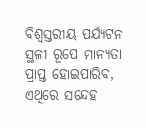ବିଶ୍ୱସ୍ତରୀୟ ପର୍ଯ୍ୟଟନ ସ୍ଥଳୀ ରୂପେ ମାନ୍ୟତା ପ୍ରାପ୍ତ ହୋଇପାରିବ, ଏଥିରେ ସନ୍ଦେହ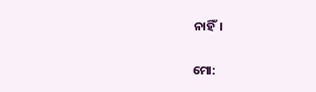ନାହିଁ।

ମୋ: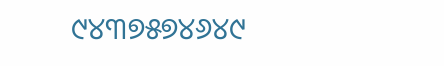୯୪୩୭୫୭୪୬୪୯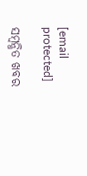[email protected]

ସମ୍ବନ୍ଧିତ ଖବର